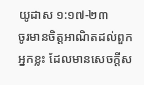យូដាស ១:១៧-២៣
ចូរមានចិត្តអាណិតដល់ពួកអ្នកខ្លះ ដែលមានសេចក្តីស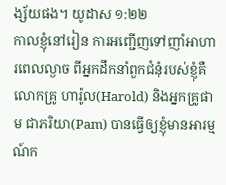ង្ស័យផង។ យូដាស ១:២២
កាលខ្ញុំនៅរៀន ការអញ្ជើញទៅញាំអាហារពេលល្ងាច ពីអ្នកដឹកនាំពួកជំនុំរបស់ខ្ញុំគឺលោកគ្រូ ហារ៉ូល(Harold) និងអ្នកគ្រូផាម ជាភរិយា(Pam) បានធ្វើឲ្យខ្ញុំមានអារម្មណ៍ក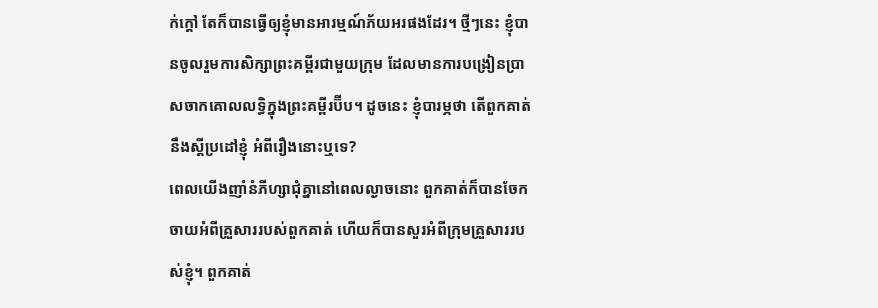ក់ក្តៅ តែក៏បានធ្វើឲ្យខ្ញុំមានអារម្មណ៍ភ័យអរផងដែរ។ ថ្មីៗនេះ ខ្ញុំបានចូលរួមការសិក្សាព្រះគម្ពីរជាមួយក្រុម ដែលមានការបង្រៀនប្រាសចាកគោលលទ្ធិក្នុងព្រះគម្ពីរប៊ីប។ ដូចនេះ ខ្ញុំបារម្ភថា តើពួកគាត់នឹងស្តីប្រដៅខ្ញុំ អំពីរឿងនោះឬទេ?
ពេលយើងញាំនំភីហ្សាជុំគ្នានៅពេលល្ងាចនោះ ពួកគាត់ក៏បានចែកចាយអំពីគ្រួសាររបស់ពួកគាត់ ហើយក៏បានសួរអំពីក្រុមគ្រួសាររបស់ខ្ញុំ។ ពួកគាត់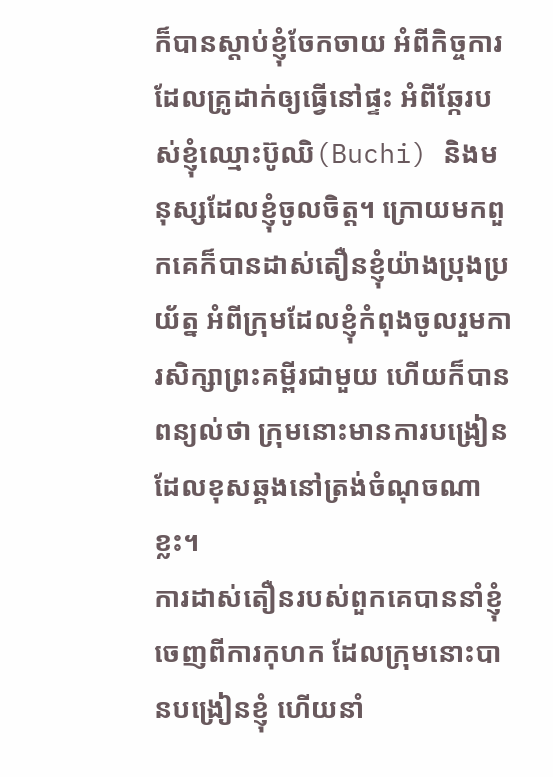ក៏បានស្តាប់ខ្ញុំចែកចាយ អំពីកិច្ចការដែលគ្រូដាក់ឲ្យធ្វើនៅផ្ទះ អំពីឆ្កែរបស់ខ្ញុំឈ្មោះប៊ូឈិ(Buchi) និងមនុស្សដែលខ្ញុំចូលចិត្ត។ ក្រោយមកពួកគេក៏បានដាស់តឿនខ្ញុំយ៉ាងប្រុងប្រយ័ត្ន អំពីក្រុមដែលខ្ញុំកំពុងចូលរួមការសិក្សាព្រះគម្ពីរជាមួយ ហើយក៏បានពន្យល់ថា ក្រុមនោះមានការបង្រៀន ដែលខុសឆ្គងនៅត្រង់ចំណុចណាខ្លះ។
ការដាស់តឿនរបស់ពួកគេបាននាំខ្ញុំចេញពីការកុហក ដែលក្រុមនោះបានបង្រៀនខ្ញុំ ហើយនាំ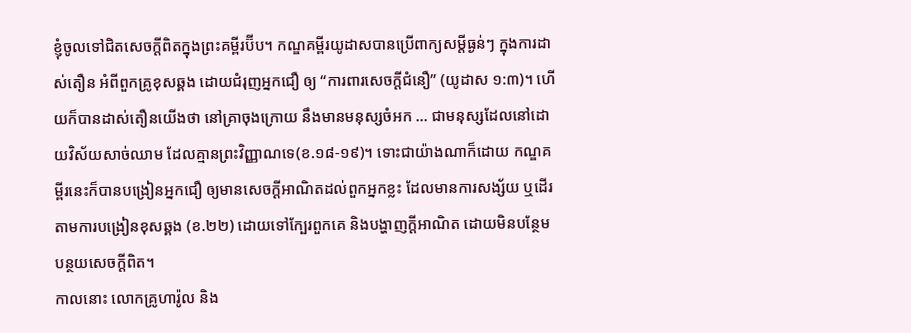ខ្ញុំចូលទៅជិតសេចក្តីពិតក្នុងព្រះគម្ពីរប៊ីប។ កណ្ឌគម្ពីរយូដាសបានប្រើពាក្យសម្តីធ្ងន់ៗ ក្នុងការដាស់តឿន អំពីពួកគ្រូខុសឆ្គង ដោយជំរុញអ្នកជឿ ឲ្យ “ការពារសេចក្តីជំនឿ” (យូដាស ១:៣)។ ហើយក៏បានដាស់តឿនយើងថា នៅគ្រាចុងក្រោយ នឹងមានមនុស្សចំអក … ជាមនុស្សដែលនៅដោយវិស័យសាច់ឈាម ដែលគ្មានព្រះវិញ្ញាណទេ(ខ.១៨-១៩)។ ទោះជាយ៉ាងណាក៏ដោយ កណ្ឌគម្ពីរនេះក៏បានបង្រៀនអ្នកជឿ ឲ្យមានសេចក្តីអាណិតដល់ពួកអ្នកខ្លះ ដែលមានការសង្ស័យ ឬដើរតាមការបង្រៀនខុសឆ្គង (ខ.២២) ដោយទៅក្បែរពួកគេ និងបង្ហាញក្តីអាណិត ដោយមិនបន្ថែមបន្ថយសេចក្តីពិត។
កាលនោះ លោកគ្រូហារ៉ូល និង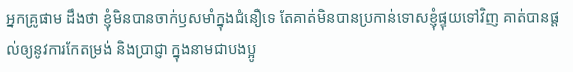អ្នកគ្រូផាម ដឹងថា ខ្ញុំមិនបានចាក់ឫសមាំក្នុងជំនឿទេ តែគាត់មិនបានប្រកាន់ទោសខ្ញុំផ្ទុយទៅវិញ គាត់បានផ្តល់ឲ្យនូវការកែតម្រង់ និងប្រាជ្ញា ក្នុងនាមជាបងប្អូ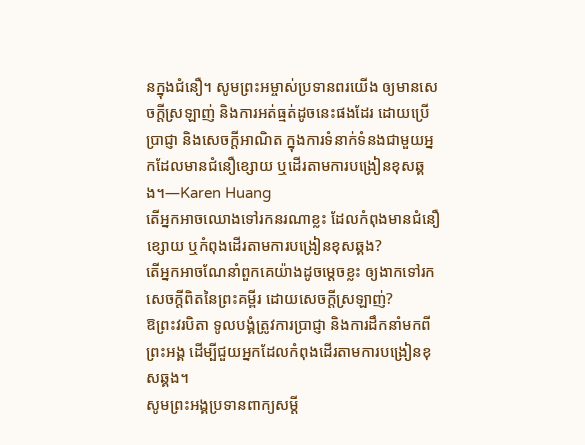នក្នុងជំនឿ។ សូមព្រះអម្ចាស់ប្រទានពរយើង ឲ្យមានសេចក្តីស្រឡាញ់ និងការអត់ធ្មត់ដូចនេះផងដែរ ដោយប្រើប្រាជ្ញា និងសេចក្តីអាណិត ក្នុងការទំនាក់ទំនងជាមួយអ្នកដែលមានជំនឿខ្សោយ ឬដើរតាមការបង្រៀនខុសឆ្គង។—Karen Huang
តើអ្នកអាចឈោងទៅរកនរណាខ្លះ ដែលកំពុងមានជំនឿខ្សោយ ឬកំពុងដើរតាមការបង្រៀនខុសឆ្គង?
តើអ្នកអាចណែនាំពួកគេយ៉ាងដូចម្តេចខ្លះ ឲ្យងាកទៅរកសេចក្តីពិតនៃព្រះគម្ពីរ ដោយសេចក្តីស្រឡាញ់?
ឱព្រះវរបិតា ទូលបង្គំត្រូវការប្រាជ្ញា និងការដឹកនាំមកពីព្រះអង្គ ដើម្បីជួយអ្នកដែលកំពុងដើរតាមការបង្រៀនខុសឆ្គង។
សូមព្រះអង្គប្រទានពាក្យសម្តី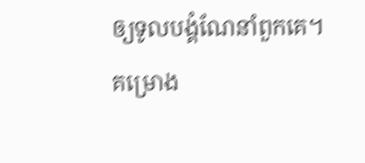ឲ្យទូលបង្គំណែនាំពួកគេ។
គម្រោង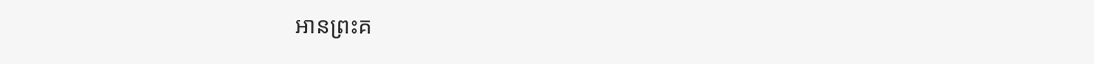អានព្រះគ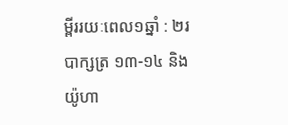ម្ពីររយៈពេល១ឆ្នាំ : ២របាក្សត្រ ១៣-១៤ និង យ៉ូហា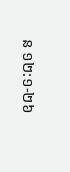ន ១២:១-២៦